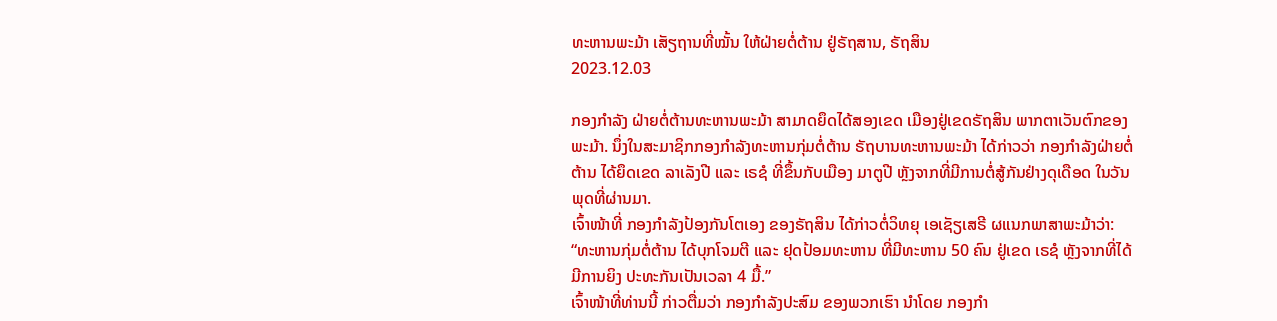ທະຫານພະມ້າ ເສັຽຖານທີ່ໝັ້ນ ໃຫ້ຝ່າຍຕໍ່ຕ້ານ ຢູ່ຣັຖສານ, ຣັຖສິນ
2023.12.03

ກອງກໍາລັງ ຝ່າຍຕໍ່ຕ້ານທະຫານພະມ້າ ສາມາດຍຶດໄດ້ສອງເຂດ ເມືອງຢູ່ເຂດຣັຖສິນ ພາກຕາເວັນຕົກຂອງພະມ້າ. ນຶ່ງໃນສະມາຊິກກອງກໍາລັງທະຫານກຸ່ມຕໍ່ຕ້ານ ຣັຖບານທະຫານພະມ້າ ໄດ້ກ່າວວ່າ ກອງກໍາລັງຝ່າຍຕໍ່ຕ້ານ ໄດ້ຍຶດເຂດ ລາເລັງປີ ແລະ ເຣຊໍ ທີ່ຂຶ້ນກັບເມືອງ ມາຕູປີ ຫຼັງຈາກທີ່ມີການຕໍ່ສູ້ກັນຢ່າງດຸເດືອດ ໃນວັນພຸດທີ່ຜ່ານມາ.
ເຈົ້າໜ້າທີ່ ກອງກໍາລັງປ້ອງກັນໂຕເອງ ຂອງຣັຖສິນ ໄດ້ກ່າວຕໍ່ວິທຍຸ ເອເຊັຽເສຣີ ຜແນກພາສາພະມ້າວ່າ:
“ທະຫານກຸ່ມຕໍ່ຕ້ານ ໄດ້ບຸກໂຈມຕີ ແລະ ຢຸດປ້ອມທະຫານ ທີ່ມີທະຫານ 50 ຄົນ ຢູ່ເຂດ ເຣຊໍ ຫຼັງຈາກທີ່ໄດ້ມີການຍິງ ປະທະກັນເປັນເວລາ 4 ມື້.”
ເຈົ້າໜ້າທີ່ທ່ານນີ້ ກ່າວຕື່ມວ່າ ກອງກໍາລັງປະສົມ ຂອງພວກເຮົາ ນໍາໂດຍ ກອງກໍາ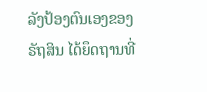ລັງປ້ອງຕົນເອງຂອງຣັຖສິນ ໄດ້ຍຶດຖານທີ່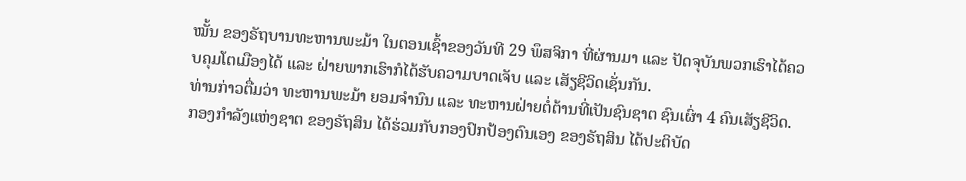ໝັ້ນ ຂອງຣັຖບານທະຫານພະມ້າ ໃນຕອນເຊົ້າຂອງວັນທີ 29 ພຶສຈິກາ ທີ່ຜ່ານມາ ແລະ ປັດຈຸບັນພວກເຮົາໄດ້ຄວບຄຸມໂຕເມືອງໄດ້ ແລະ ຝ່າຍພາກເຮົາກໍໄດ້ຮັບຄວາມບາດເຈັບ ແລະ ເສັຽຊີວິດເຊັ່ນກັນ.
ທ່ານກ່າວຕື່ມວ່າ ທະຫານພະມ້າ ຍອມຈໍານົນ ແລະ ທະຫານຝ່າຍຕໍ່ຕ້ານທີ່ເປັນຊົນຊາຕ ຊົນເຜົ່າ 4 ຄົນເສັຽຊີວິດ.
ກອງກໍາລັງແຫ່ງຊາຕ ຂອງຣັຖສິນ ໄດ້ຮ່ວມກັບກອງປົກປ້ອງຕົນເອງ ຂອງຣັຖສິນ ໄດ້ປະຕິບັດ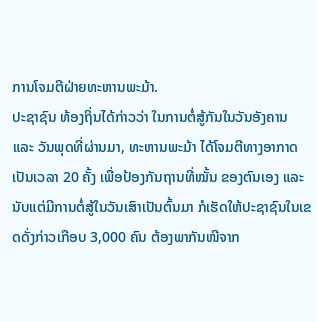ການໂຈມຕີຝ່າຍທະຫານພະມ້າ.
ປະຊາຊົນ ທ້ອງຖິ່ນໄດ້ກ່າວວ່າ ໃນການຕໍ່ສູ້ກັນໃນວັນອັງຄານ ແລະ ວັນພຸດທີ່ຜ່ານມາ, ທະຫານພະມ້າ ໄດ້ໂຈມຕີທາງອາກາດ ເປັນເວລາ 20 ຄັ້ງ ເພື່ອປ້ອງກັນຖານທີ່ໝັ້ນ ຂອງຕົນເອງ ແລະ ນັບແຕ່ມີການຕໍ່ສູ້ໃນວັນເສົາເປັນຕົ້ນມາ ກໍເຮັດໃຫ້ປະຊາຊົນໃນເຂດດັ່ງກ່າວເກືອບ 3,000 ຄົນ ຕ້ອງພາກັນໜີຈາກ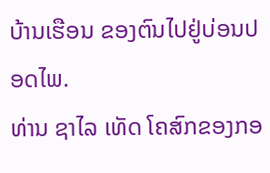ບ້ານເຮືອນ ຂອງຕົນໄປຢູ່ບ່ອນປອດໄພ.
ທ່ານ ຊາໄລ ເທັດ ໂຄສົກຂອງກອ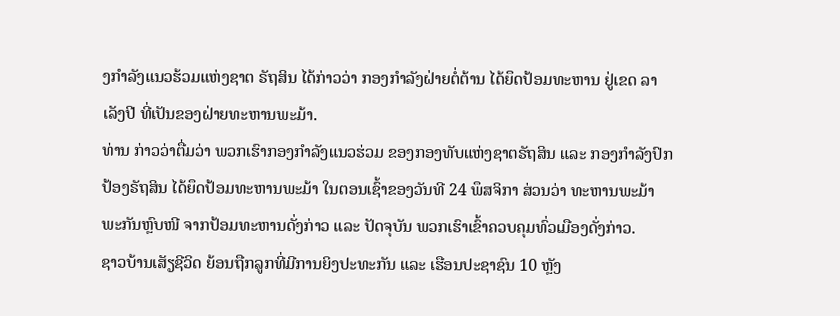ງກໍາລັງແນວຮ້ວມແຫ່ງຊາຕ ຣັຖສິນ ໄດ້ກ່າວວ່າ ກອງກໍາລັງຝ່າຍຕໍ່ຕ້ານ ໄດ້ຍຶດປ້ອມທະຫານ ຢູ່ເຂດ ລາເລັງປີ ທີ່ເປັນຂອງຝ່າຍທະຫານພະມ້າ.
ທ່ານ ກ່າວວ່າຕື່ມວ່າ ພວກເຮົາກອງກໍາລັງແນວຮ່ວມ ຂອງກອງທັບແຫ່ງຊາຕຣັຖສິນ ແລະ ກອງກໍາລັງປົກປ້ອງຣັຖສິນ ໄດ້ຍຶດປ້ອມທະຫານພະມ້າ ໃນຕອນເຊົ້າຂອງວັນທີ 24 ພຶສຈິກາ ສ່ວນວ່າ ທະຫານພະມ້າ ພະກັນຫຼົບໜີ ຈາກປ້ອມທະຫານດັ່ງກ່າວ ແລະ ປັດຈຸບັນ ພວກເຮົາເຂົ້າຄວບຄຸມທົ່ວເມືອງດັ່ງກ່າວ.
ຊາວບ້ານເສັຽຊີວິດ ຍ້ອນຖືກລູກທີ່ມີການຍິງປະທະກັນ ແລະ ເຮືອນປະຊາຊົນ 10 ຫຼັງ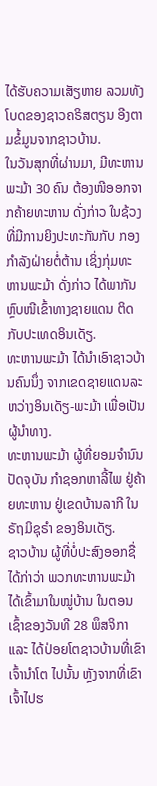ໄດ້ຮັບຄວາມເສັຽຫາຍ ລວມທັງໂບດຂອງຊາວຄຣິສຕຽນ ອີງຕາມຂໍ້ມູນຈາກຊາວບ້ານ.
ໃນວັນສຸກທີ່ຜ່ານມາ, ມີທະຫານພະມ້າ 30 ຄົນ ຕ້ອງໜີອອກຈາກຄ້າຍທະຫານ ດັ່ງກ່າວ ໃນຊ້ວງທີ່ມີການຍິງປະທະກັນກັບ ກອງກໍາລັງຝ່າຍຕໍ່ຕ້ານ ເຊິ່ງກຸ່ມທະຫານພະມ້າ ດັ່ງກ່າວ ໄດ້ພາກັນຫຼົບໜີເຂົ້າທາງຊາຍແດນ ຕິດກັບປະເທດອິນເດັຽ.
ທະຫານພະມ້າ ໄດ້ນໍາເອົາຊາວບ້ານຄົນນຶ່ງ ຈາກເຂດຊາຍແດນລະຫວ່າງອິນເດັຽ-ພະມ້າ ເພື່ອເປັນຜູ້ນໍາທາງ.
ທະຫານພະມ້າ ຜູ້ທີ່ຍອມຈໍານົນ ປັດຈຸບັນ ກໍາຊອກຫາລີ້ໄພ ຢູ່ຄ້າຍທະຫານ ຢູ່ເຂດບ້ານລາກີ ໃນ ຣັຖມິຊຸຣໍາ ຂອງອິນເດັຽ.
ຊາວບ້ານ ຜູ້ທີ່ບໍ່ປະສົງອອກຊື່ ໄດ້ກ່າວ່າ ພວກທະຫານພະມ້າ ໄດ້ເຂົ້າມາໃນໝູ່ບ້ານ ໃນຕອນເຊົ້າຂອງວັນທີ 28 ພຶສຈິກາ ແລະ ໄດ້ປ່ອຍໂຕຊາວບ້ານທີ່ເຂົາເຈົ້ານໍາໂຕ ໄປນັ້ນ ຫຼັງຈາກທີ່ເຂົາເຈົ້າໄປຮ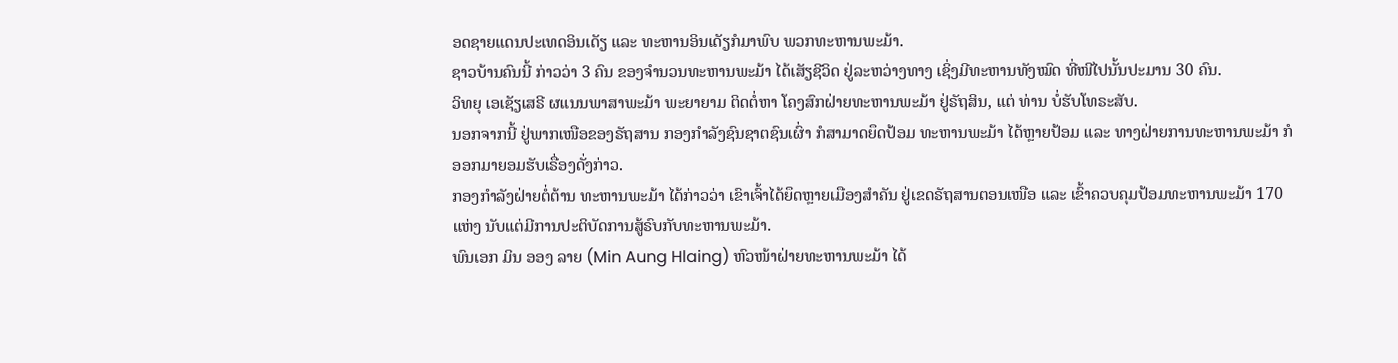ອດຊາຍແດນປະເທດອິນເດັຽ ແລະ ທະຫານອິນເດັຽກໍມາພົບ ພວກທະຫານພະມ້າ.
ຊາວບ້ານຄົນນີ້ ກ່າວວ່າ 3 ຄົນ ຂອງຈໍານວນທະຫານພະມ້າ ໄດ້ເສັຽຊີວິດ ຢູ່ລະຫວ່າງທາງ ເຊິ່ງມີທະຫານທັງໝົດ ທີ່ໜີໄປນັ້ນປະມານ 30 ຄົນ.
ວິທຍຸ ເອເຊັຽເສຣີ ຜແນນພາສາພະມ້າ ພະຍາຍາມ ຕິດຕໍ່ຫາ ໂຄງສົກຝ່າຍທະຫານພະມ້າ ຢູ່ຣັຖສິນ, ແຕ່ ທ່ານ ບໍ່ຮັບໂທຣະສັບ.
ນອກຈາກນີ້ ຢູ່ພາກເໜືອຂອງຣັຖສານ ກອງກໍາລັງຊົນຊາຕຊົນເຜົ່າ ກໍສາມາດຍຶດປ້ອມ ທະຫານພະມ້າ ໄດ້ຫຼາຍປ້ອມ ແລະ ທາງຝ່າຍການທະຫານພະມ້າ ກໍອອກມາຍອມຮັບເຣື່ອງດັ່ງກ່າວ.
ກອງກໍາລັງຝ່າຍຕໍ່ຕ້ານ ທະຫານພະມ້າ ໄດ້ກ່າວວ່າ ເຂົາເຈົ້າໄດ້ຍຶດຫຼາຍເມືອງສໍາຄັນ ຢູ່ເຂດຣັຖສານຕອນເໜືອ ແລະ ເຂົ້າຄວບຄຸມປ້ອມທະຫານພະມ້າ 170 ແຫ່ງ ນັບແຕ່ມີການປະຕິບັດການສູ້ຣົບກັບທະຫານພະມ້າ.
ພົນເອກ ມິນ ອອງ ລາຍ (Min Aung Hlaing) ຫົວໜ້າຝ່າຍທະຫານພະມ້າ ໄດ້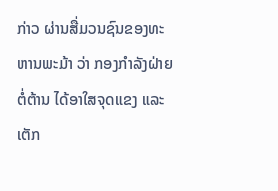ກ່າວ ຜ່ານສື່ມວນຊົນຂອງທະຫານພະມ້າ ວ່າ ກອງກໍາລັງຝ່າຍຕໍ່ຕ້ານ ໄດ້ອາໃສຈຸດແຂງ ແລະ ເຕັກ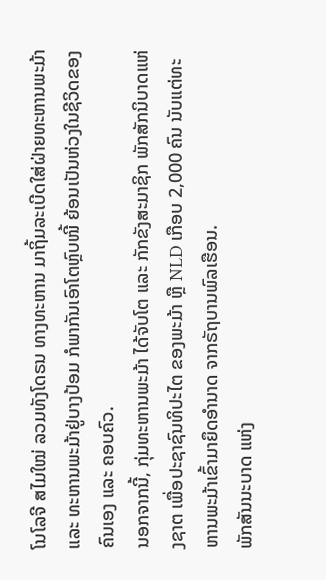ໂນໂລຈີ ສໄມໃໝ່ ລວມທັງໂດຣນ ທາງທະຫານ ມາຖິ້ມລະເບີດໃສ່ຝ່າຍທະຫານພະມ້າ ແລະ ທະຫານພະມ້າຢູ່ບາງປ້ອມ ກໍພາກັນເອົາໂຕຫຼົບໜີ້ ຍ້ອນເປັນຫ່ວງໃນຊີວິດຂອງຄົນເອງ ແລະ ຄອບຄົວ.
ນອກຈາກນີ້, ກຸ່ມທະຫານພະມ້າ ໄດ້ຈັບໂຕ ແລະ ກັກຂັງສະມາຊິກ ພັກສັກນິບາດແຫ່ງຊາຕ ເພື່ອປະຊາຊົນທິປະໄຕ ຂອງພະມ້າ ຫຼື NLD ເກືອບ 2,000 ຄົນ ນັບແຕ່ທະຫານພະມ້າເຂົ້າມາຍຶດອໍານາດ ຈາກຣັຖບານພົລເຮືອນ.
ພັກສັນນະບາດ ແຫ່ງ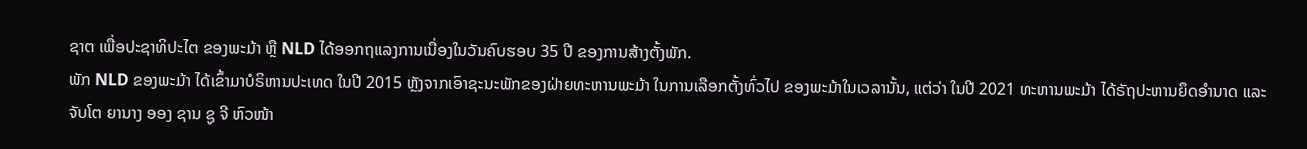ຊາຕ ເພື່ອປະຊາທິປະໄຕ ຂອງພະມ້າ ຫຼື NLD ໄດ້ອອກຖແລງການເນື່ອງໃນວັນຄົບຮອບ 35 ປີ ຂອງການສ້າງຕັ້ງພັກ.
ພັກ NLD ຂອງພະມ້າ ໄດ້ເຂົ້າມາບໍຣິຫານປະເທດ ໃນປີ 2015 ຫຼັງຈາກເອົາຊະນະພັກຂອງຝ່າຍທະຫານພະມ້າ ໃນການເລືອກຕັ້ງທົ່ວໄປ ຂອງພະມ້າໃນເວລານັ້ນ, ແຕ່ວ່າ ໃນປີ 2021 ທະຫານພະມ້າ ໄດ້ຣັຖປະຫານຍຶດອໍານາດ ແລະ ຈັບໂຕ ຍານາງ ອອງ ຊານ ຊູ ຈີ ຫົວໜ້າ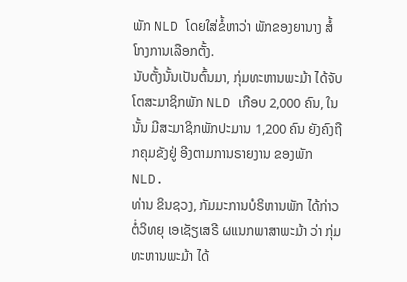ພັກ NLD ໂດຍໃສ່ຂໍ້ຫາວ່າ ພັກຂອງຍານາງ ສໍ້ໂກງການເລືອກຕັ້ງ.
ນັບຕັ້ງນັ້ນເປັນຕົ້ນມາ, ກຸ່ມທະຫານພະມ້າ ໄດ້ຈັບໂຕສະມາຊິກພັກ NLD ເກືອບ 2,000 ຄົນ, ໃນນັ້ນ ມີສະມາຊິກພັກປະມານ 1,200 ຄົນ ຍັງຄົງຖືກຄຸມຂັງຢູ່ ອີງຕາມການຣາຍງານ ຂອງພັກ NLD.
ທ່ານ ຂິນຊວງ, ກັມມະການບໍຣິຫານພັກ ໄດ້ກ່າວຕໍ່ວິທຍຸ ເອເຊັຽເສຣີ ຜແນກພາສາພະມ້າ ວ່າ ກຸ່ມທະຫານພະມ້າ ໄດ້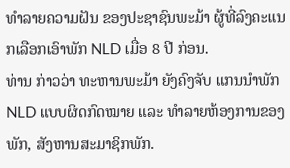ທໍາລາຍຄວາມຝັນ ຂອງປະຊາຊົນພະມ້າ ຜູ້ທີ່ລົງຄະແນກເລືອກເອົາພັກ NLD ເມື່ອ 8 ປີ ກ່ອນ.
ທ່ານ ກ່າວວ່າ ທະຫານພະມ້າ ຍັງຄົງຈັບ ແກນນໍາພັກ NLD ແບບຜິດກົດໝາຍ ແລະ ທໍາລາຍຫ້ອງການຂອງພັກ, ສັງຫານສະມາຊິກພັກ.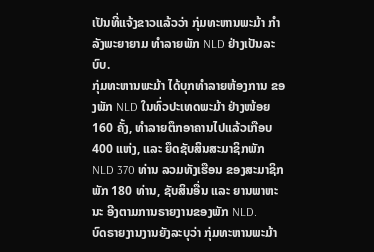ເປັນທີ່ແຈ້ງຂາວແລ້ວວ່າ ກຸ່ມທະຫານພະມ້າ ກໍາລັງພະຍາຍາມ ທໍາລາຍພັກ NLD ຢ່າງເປັນລະບົບ.
ກຸ່ມທະຫານພະມ້າ ໄດ້ບຸກທໍາລາຍຫ້ອງການ ຂອງພັກ NLD ໃນທົ່ວປະເທດພະມ້າ ຢ່າງໜ້ອຍ 160 ຄັ້ງ, ທໍາລາຍຕຶກອາຄານໄປແລ້ວເກືອບ 400 ແຫ່ງ, ແລະ ຍຶດຊັບສິນສະມາຊິກພັກ NLD 370 ທ່ານ ລວມທັງເຮືອນ ຂອງສະມາຊິກພັກ 180 ທ່ານ, ຊັບສິນອື່ນ ແລະ ຍານພາຫະນະ ອີງຕາມການຣາຍງານຂອງພັກ NLD.
ບົດຣາຍງານງານຍັງລະບຸວ່າ ກຸ່ມທະຫານພະມ້າ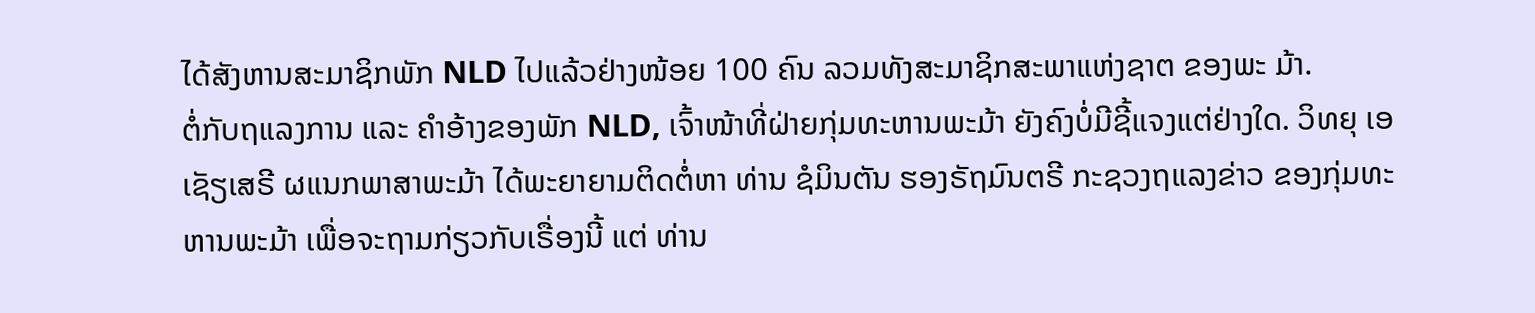ໄດ້ສັງຫານສະມາຊິກພັກ NLD ໄປແລ້ວຢ່າງໜ້ອຍ 100 ຄົນ ລວມທັງສະມາຊິກສະພາແຫ່ງຊາຕ ຂອງພະ ມ້າ.
ຕໍ່ກັບຖແລງການ ແລະ ຄໍາອ້າງຂອງພັກ NLD, ເຈົ້າໜ້າທີ່ຝ່າຍກຸ່ມທະຫານພະມ້າ ຍັງຄົງບໍ່ມີຊີ້ແຈງແຕ່ຢ່າງໃດ. ວິທຍຸ ເອເຊັຽເສຣີ ຜແນກພາສາພະມ້າ ໄດ້ພະຍາຍາມຕິດຕໍ່ຫາ ທ່ານ ຊໍມິນຕັນ ຮອງຣັຖມົນຕຣີ ກະຊວງຖແລງຂ່າວ ຂອງກຸ່ມທະຫານພະມ້າ ເພື່ອຈະຖາມກ່ຽວກັບເຣື່ອງນີ້ ແຕ່ ທ່ານ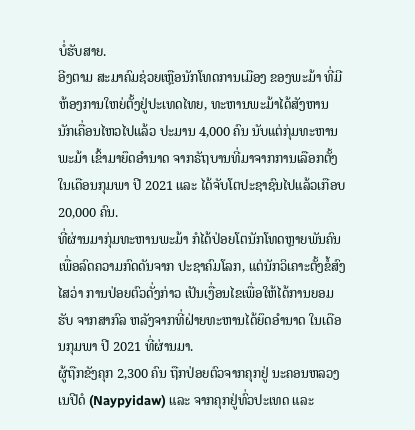ບໍ່ຮັບສາຍ.
ອີງຕາມ ສະມາຄົມຊ່ວຍເຫຼືອນັກໂທດການເມືອງ ຂອງພະມ້າ ທີ່ມີຫ້ອງການໃຫຍ່ຕັ້ງຢູ່ປະເທດໄທຍ, ທະຫານພະມ້າໄດ້ສັງຫານ ນັກເຄື່ອນໄຫວໄປແລ້ວ ປະມານ 4,000 ຄົນ ນັບແຕ່ກຸ່ມທະຫານພະມ້າ ເຂົ້າມາຍຶດອໍານາດ ຈາກຣັຖບານທີ່ມາຈາກການເລືອກຕັ້ງ ໃນເດືອນກຸມພາ ປີ 2021 ແລະ ໄດ້ຈັບໂຕປະຊາຊົນໄປແລ້ວເກືອບ 20,000 ຄົນ.
ທີ່ຜ່ານມາກຸ່ມທະຫານພະມ້າ ກໍໄດ້ປ່ອຍໂຕນັກໂທດຫຼາຍພັນຄົນ ເພື່ອລົດຄວາມກົດດັນຈາກ ປະຊາຄົມໂລກ, ແຕ່ນັກວິເຄາະຕັ້ງຂໍ້ສົງໄສວ່າ ການປ່ອຍຕົວດັ່ງກ່າວ ເປັນເງື່ອນໄຂເພື່ອໃຫ້ໄດ້ການຍອມຮັບ ຈາກສາກົລ ຫລັງຈາກທີ່ຝ່າຍທະຫານໄດ້ຍຶດອຳນາດ ໃນເດືອນກຸມພາ ປີ 2021 ທີ່ຜ່ານມາ.
ຜູ້ຖືກຂັງຄຸກ 2,300 ຄົນ ຖືກປ່ອຍຕົວຈາກຄຸກຢູ່ ນະຄອນຫລວງ ເນປີດໍ (Naypyidaw) ແລະ ຈາກຄຸກຢູ່ທົ່ວປະເທດ ແລະ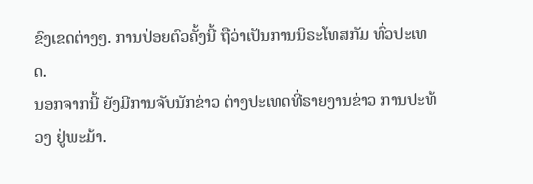ຂົງເຂດຕ່າງໆ. ການປ່ອຍຕົວຄັ້ງນີ້ ຖືວ່າເປັນການນິຣະໂທສກັມ ທົ່ວປະເທດ.
ນອກຈາກນີ້ ຍັງມີການຈັບນັກຂ່າວ ຕ່າງປະເທດທີ່ຣາຍງານຂ່າວ ການປະທ້ວງ ຢູ່ພະມ້າ.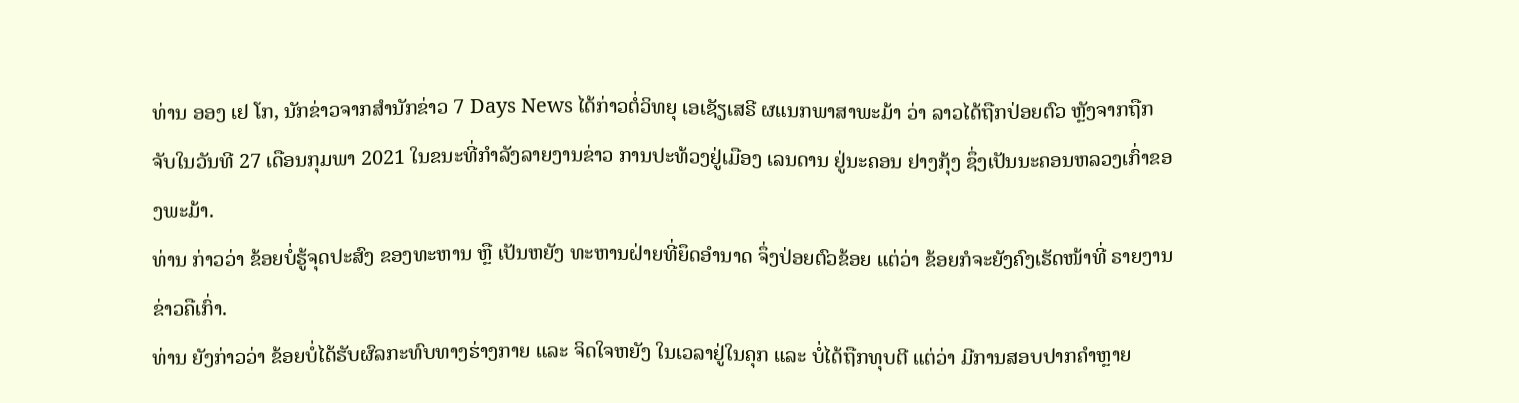ທ່ານ ອອງ ເຢ ໂກ, ນັກຂ່າວຈາກສຳນັກຂ່າວ 7 Days News ໄດ້ກ່າວຕໍ່ວິທຍຸ ເອເຊັຽເສຣີ ຜແນກພາສາພະມ້າ ວ່າ ລາວໄດ້ຖືກປ່ອຍຕົວ ຫຼັງຈາກຖືກຈັບໃນວັນທີ 27 ເດືອນກຸມພາ 2021 ໃນຂນະທີ່ກຳລັງລາຍງານຂ່າວ ການປະທ້ວງຢູ່ເມືອງ ເລນດານ ຢູ່ນະຄອນ ຢາງກຸ້ງ ຊຶ່ງເປັນນະຄອນຫລວງເກົ່າຂອງພະມ້າ.
ທ່ານ ກ່າວວ່າ ຂ້ອຍບໍ່ຮູ້ຈຸດປະສົງ ຂອງທະຫານ ຫຼື ເປັນຫຍັງ ທະຫານຝ່າຍທີ່ຍຶດອຳນາດ ຈຶ່ງປ່ອຍຕົວຂ້ອຍ ແຕ່ວ່າ ຂ້ອຍກໍຈະຍັງຄົງເຮັດໜ້າທີ່ ຣາຍງານຂ່າວຄືເກົ່າ.
ທ່ານ ຍັງກ່າວວ່າ ຂ້ອຍບໍ່ໄດ້ຮັບຜົລກະທົບທາງຮ່າງກາຍ ແລະ ຈິດໃຈຫຍັງ ໃນເວລາຢູ່ໃນຄຸກ ແລະ ບໍ່ໄດ້ຖືກທຸບຕີ ແຕ່ວ່າ ມີການສອບປາກຄຳຫຼາຍ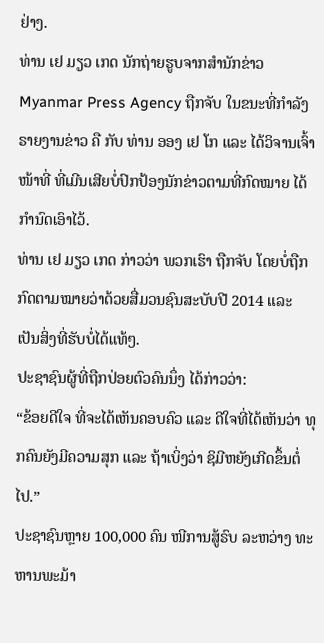ຢ່າງ.
ທ່ານ ເຢ ມຽວ ເກດ ນັກຖ່າຍຮູບຈາກສຳນັກຂ່າວ Myanmar Press Agency ຖືກຈັບ ໃນຂນະທີ່ກຳລັງຣາຍງານຂ່າວ ຄື ກັບ ທ່ານ ອອງ ເຢ ໂກ ແລະ ໄດ້ວິຈານເຈົ້າໜ້າທີ່ ທີ່ເມີນເສີຍບໍ່ປົກປ້ອງນັກຂ່າວຕາມທີ່ກົດໝາຍ ໄດ້ກຳນົດເອົາໄວ້.
ທ່ານ ເຢ ມຽວ ເກດ ກ່າວວ່າ ພວກເຮົາ ຖືກຈັບ ໂດຍບໍ່ຖືກກົດຕາມໝາຍວ່າດ້ວຍສື່ມວນຊົນສະບັບປີ 2014 ແລະ ເປັນສິ່ງທີ່ຮັບບໍ່ໄດ້ແທ້ໆ.
ປະຊາຊົນຜູ້ທີ່ຖືກປ່ອຍຕົວຄົນນຶ່ງ ໄດ້ກ່າວວ່າ:
“ຂ້ອຍດີໃຈ ທີ່ຈະໄດ້ເຫັນຄອບຄົວ ແລະ ດີໃຈທີ່ໄດ້ເຫັນວ່າ ທຸກຄົນຍັງມີຄວາມສຸກ ແລະ ຖ້າເບິ່ງວ່າ ຊິມີຫຍັງເກີດຂຶ້ນຕໍ່ໄປ.”
ປະຊາຊົນຫຼາຍ 100,000 ຄົນ ໜີການສູ້ຣົບ ລະຫວ່າງ ທະຫານພະມ້າ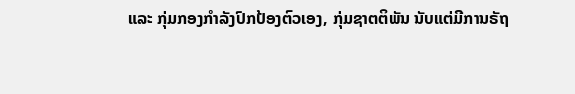ແລະ ກຸ່ມກອງກຳລັງປົກປ້ອງຕົວເອງ, ກຸ່ມຊາຕຕິພັນ ນັບແຕ່ມີການຣັຖ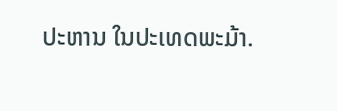ປະຫານ ໃນປະເທດພະມ້າ.